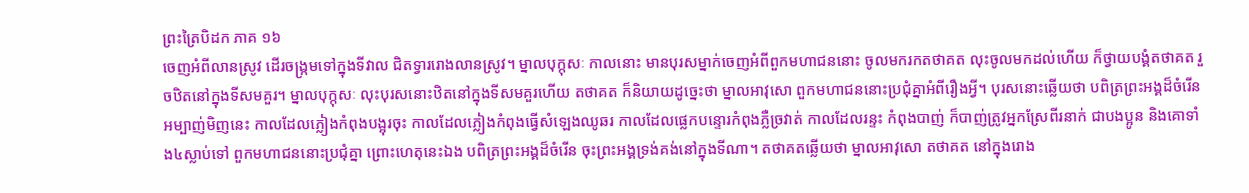ព្រះត្រៃបិដក ភាគ ១៦
ចេញអំពីលានស្រូវ ដើរចង្ក្រមទៅក្នុងទីវាល ជិតទ្វាររោងលានស្រូវ។ ម្នាលបុក្កុសៈ កាលនោះ មានបុរសម្នាក់ចេញអំពីពួកមហាជននោះ ចូលមករកតថាគត លុះចូលមកដល់ហើយ ក៏ថ្វាយបង្គំតថាគត រួចឋិតនៅក្នុងទីសមគួរ។ ម្នាលបុក្កុសៈ លុះបុរសនោះឋិតនៅក្នុងទីសមគួរហើយ តថាគត ក៏និយាយដូច្នេះថា ម្នាលអាវុសោ ពួកមហាជននោះប្រជុំគ្នាអំពីរឿងអ្វី។ បុរសនោះឆ្លើយថា បពិត្រព្រះអង្គដ៏ចំរើន អម្បាញ់មិញនេះ កាលដែលភ្លៀងកំពុងបង្អុរចុះ កាលដែលភ្លៀងកំពុងធ្វើសំឡេងឈូឆរ កាលដែលផ្លេកបន្ទោរកំពុងភ្លឺច្រវាត់ កាលដែលរន្ទះ កំពុងបាញ់ ក៏បាញ់ត្រូវអ្នកស្រែពីរនាក់ ជាបងប្អូន និងគោទាំង៤ស្លាប់ទៅ ពួកមហាជននោះប្រជុំគ្នា ព្រោះហេតុនេះឯង បពិត្រព្រះអង្គដ៏ចំរើន ចុះព្រះអង្គទ្រង់គង់នៅក្នុងទីណា។ តថាគតឆ្លើយថា ម្នាលអាវុសោ តថាគត នៅក្នុងរោង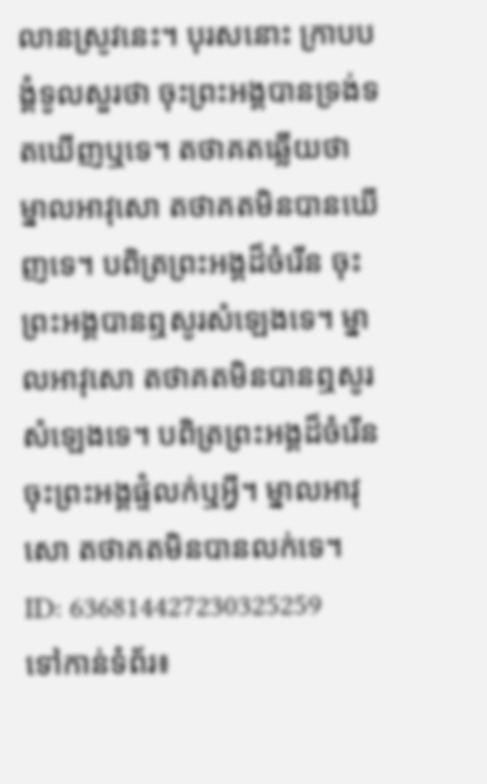លានស្រូវនេះ។ បុរសនោះ ក្រាបបង្គំទូលសួរថា ចុះព្រះអង្គបានទ្រង់ទតឃើញឬទេ។ តថាគតឆ្លើយថា ម្នាលអាវុសោ តថាគតមិនបានឃើញទេ។ បពិត្រព្រះអង្គដ៏ចំរើន ចុះព្រះអង្គបានឮសូរសំឡេងទេ។ ម្នាលអាវុសោ តថាគតមិនបានឮសូរសំឡេងទេ។ បពិត្រព្រះអង្គដ៏ចំរើន ចុះព្រះអង្គផ្ទំលក់ឬអ្វី។ ម្នាលអាវុសោ តថាគតមិនបានលក់ទេ។
ID: 636814427230325259
ទៅកាន់ទំព័រ៖